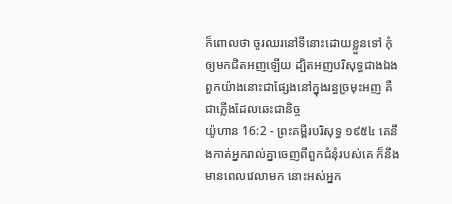ក៏ពោលថា ចូរឈរនៅទីនោះដោយខ្លួនទៅ កុំឲ្យមកជិតអញឡើយ ដ្បិតអញបរិសុទ្ធជាងឯង ពួកយ៉ាងនោះជាផ្សែងនៅក្នុងរន្ធច្រមុះអញ គឺជាភ្លើងដែលឆេះជានិច្ច
យ៉ូហាន 16:2 - ព្រះគម្ពីរបរិសុទ្ធ ១៩៥៤ គេនឹងកាត់អ្នករាល់គ្នាចេញពីពួកជំនុំរបស់គេ ក៏នឹងមានពេលវេលាមក នោះអស់អ្នក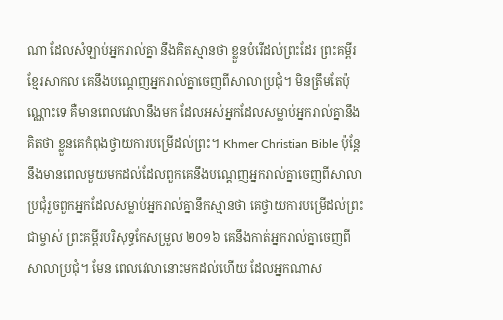ណា ដែលសំឡាប់អ្នករាល់គ្នា នឹងគិតស្មានថា ខ្លួនបំរើដល់ព្រះដែរ ព្រះគម្ពីរខ្មែរសាកល គេនឹងបណ្ដេញអ្នករាល់គ្នាចេញពីសាលាប្រជុំ។ មិនត្រឹមតែប៉ុណ្ណោះទេ គឺមានពេលវេលានឹងមក ដែលអស់អ្នកដែលសម្លាប់អ្នករាល់គ្នានឹងគិតថា ខ្លួនគេកំពុងថ្វាយការបម្រើដល់ព្រះ។ Khmer Christian Bible ប៉ុន្ដែនឹងមានពេលមួយមកដល់ដែលពួកគេនឹងបណ្ដេញអ្នករាល់គ្នាចេញពីសាលាប្រជុំរួចពួកអ្នកដែលសម្លាប់អ្នករាល់គ្នានឹកស្មានថា គេថ្វាយការបម្រើដល់ព្រះជាម្ចាស់ ព្រះគម្ពីរបរិសុទ្ធកែសម្រួល ២០១៦ គេនឹងកាត់អ្នករាល់គ្នាចេញពីសាលាប្រជុំ។ មែន ពេលវេលានោះមកដល់ហើយ ដែលអ្នកណាស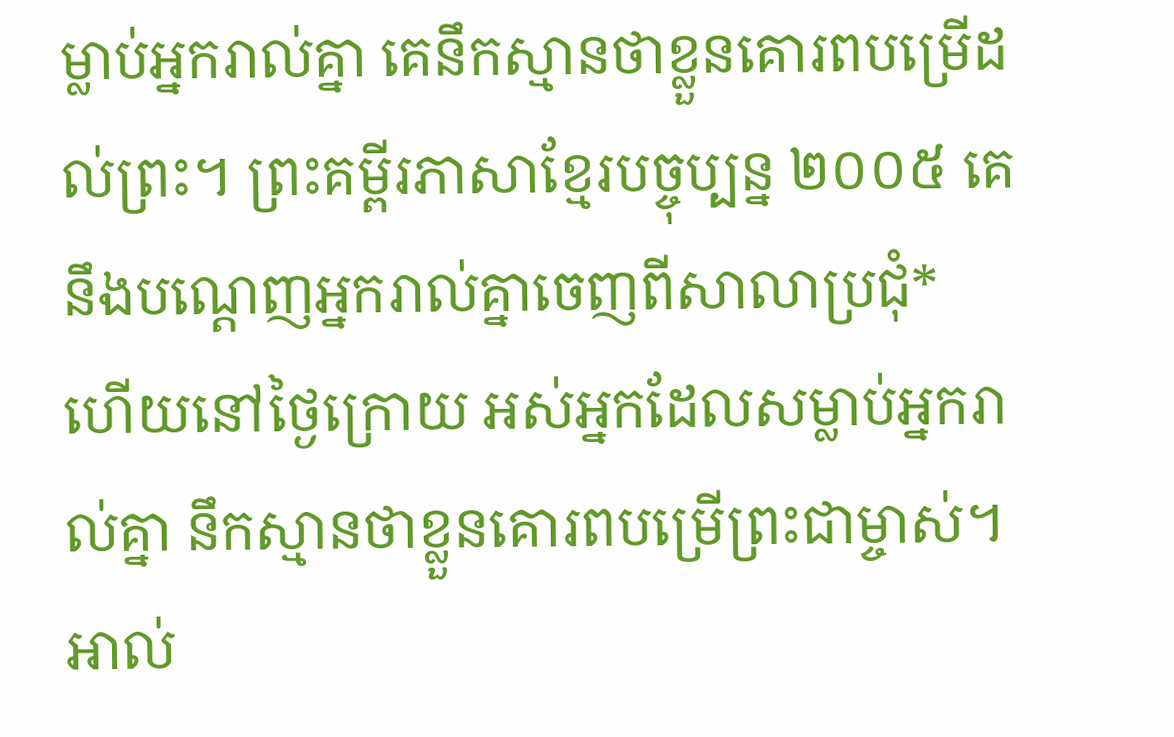ម្លាប់អ្នករាល់គ្នា គេនឹកស្មានថាខ្លួនគោរពបម្រើដល់ព្រះ។ ព្រះគម្ពីរភាសាខ្មែរបច្ចុប្បន្ន ២០០៥ គេនឹងបណ្ដេញអ្នករាល់គ្នាចេញពីសាលាប្រជុំ* ហើយនៅថ្ងៃក្រោយ អស់អ្នកដែលសម្លាប់អ្នករាល់គ្នា នឹកស្មានថាខ្លួនគោរពបម្រើព្រះជាម្ចាស់។ អាល់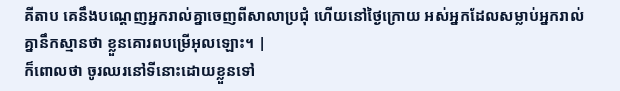គីតាប គេនឹងបណ្ដេញអ្នករាល់គ្នាចេញពីសាលាប្រជុំ ហើយនៅថ្ងៃក្រោយ អស់អ្នកដែលសម្លាប់អ្នករាល់គ្នានឹកស្មានថា ខ្លួនគោរពបម្រើអុលឡោះ។ |
ក៏ពោលថា ចូរឈរនៅទីនោះដោយខ្លួនទៅ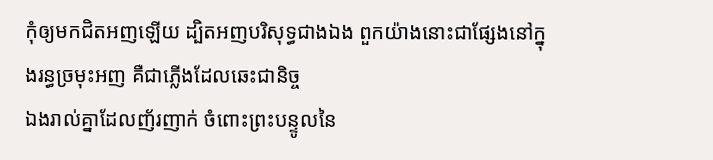កុំឲ្យមកជិតអញឡើយ ដ្បិតអញបរិសុទ្ធជាងឯង ពួកយ៉ាងនោះជាផ្សែងនៅក្នុងរន្ធច្រមុះអញ គឺជាភ្លើងដែលឆេះជានិច្ច
ឯងរាល់គ្នាដែលញ័រញាក់ ចំពោះព្រះបន្ទូលនៃ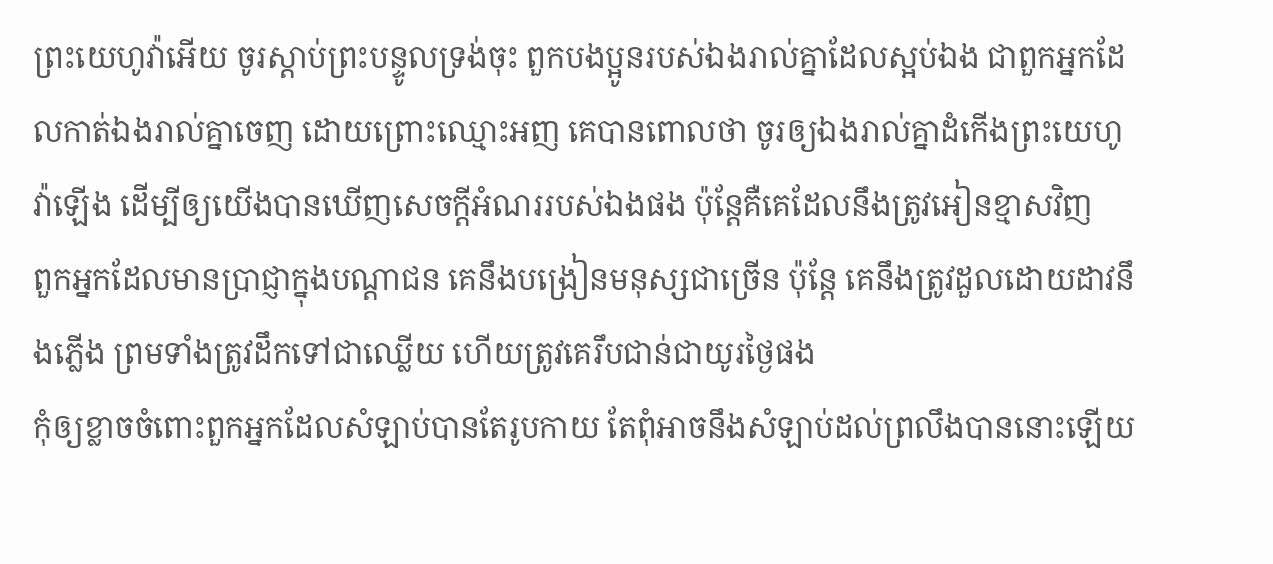ព្រះយេហូវ៉ាអើយ ចូរស្តាប់ព្រះបន្ទូលទ្រង់ចុះ ពួកបងប្អូនរបស់ឯងរាល់គ្នាដែលស្អប់ឯង ជាពួកអ្នកដែលកាត់ឯងរាល់គ្នាចេញ ដោយព្រោះឈ្មោះអញ គេបានពោលថា ចូរឲ្យឯងរាល់គ្នាដំកើងព្រះយេហូវ៉ាឡើង ដើម្បីឲ្យយើងបានឃើញសេចក្ដីអំណររបស់ឯងផង ប៉ុន្តែគឺគេដែលនឹងត្រូវអៀនខ្មាសវិញ
ពួកអ្នកដែលមានប្រាជ្ញាក្នុងបណ្តាជន គេនឹងបង្រៀនមនុស្សជាច្រើន ប៉ុន្តែ គេនឹងត្រូវដួលដោយដាវនឹងភ្លើង ព្រមទាំងត្រូវដឹកទៅជាឈ្លើយ ហើយត្រូវគេរឹបជាន់ជាយូរថ្ងៃផង
កុំឲ្យខ្លាចចំពោះពួកអ្នកដែលសំឡាប់បានតែរូបកាយ តែពុំអាចនឹងសំឡាប់ដល់ព្រលឹងបាននោះឡើយ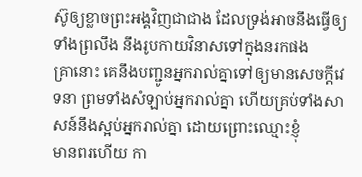ស៊ូឲ្យខ្លាចព្រះអង្គវិញជាជាង ដែលទ្រង់អាចនឹងធ្វើឲ្យទាំងព្រលឹង នឹងរូបកាយវិនាសទៅក្នុងនរកផង
គ្រានោះ គេនឹងបញ្ជូនអ្នករាល់គ្នាទៅឲ្យមានសេចក្ដីវេទនា ព្រមទាំងសំឡាប់អ្នករាល់គ្នា ហើយគ្រប់ទាំងសាសន៍នឹងស្អប់អ្នករាល់គ្នា ដោយព្រោះឈ្មោះខ្ញុំ
មានពរហើយ កា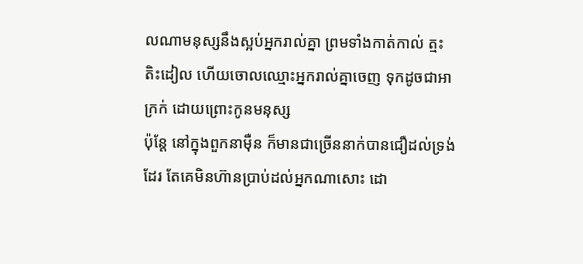លណាមនុស្សនឹងស្អប់អ្នករាល់គ្នា ព្រមទាំងកាត់កាល់ ត្មះតិះដៀល ហើយចោលឈ្មោះអ្នករាល់គ្នាចេញ ទុកដូចជាអាក្រក់ ដោយព្រោះកូនមនុស្ស
ប៉ុន្តែ នៅក្នុងពួកនាម៉ឺន ក៏មានជាច្រើននាក់បានជឿដល់ទ្រង់ដែរ តែគេមិនហ៊ានប្រាប់ដល់អ្នកណាសោះ ដោ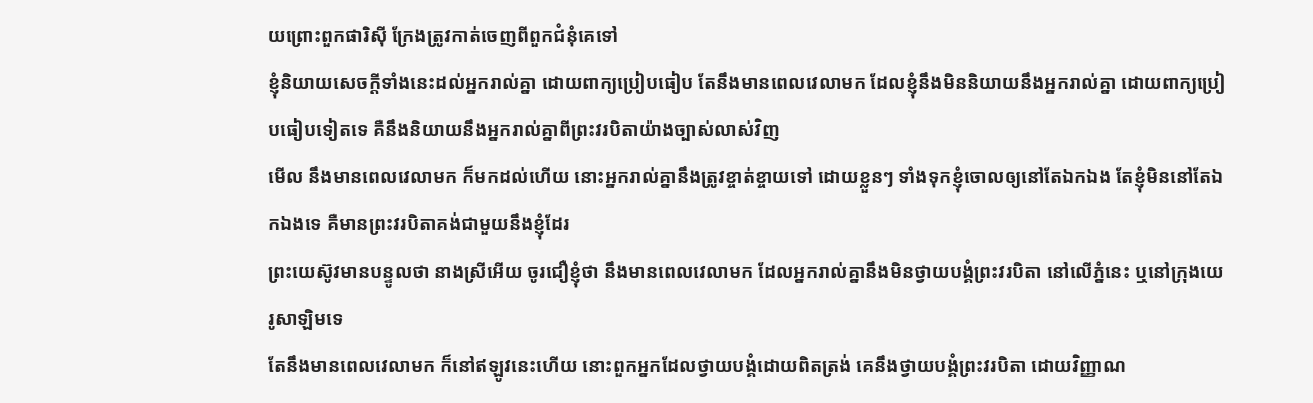យព្រោះពួកផារិស៊ី ក្រែងត្រូវកាត់ចេញពីពួកជំនុំគេទៅ
ខ្ញុំនិយាយសេចក្ដីទាំងនេះដល់អ្នករាល់គ្នា ដោយពាក្យប្រៀបធៀប តែនឹងមានពេលវេលាមក ដែលខ្ញុំនឹងមិននិយាយនឹងអ្នករាល់គ្នា ដោយពាក្យប្រៀបធៀបទៀតទេ គឺនឹងនិយាយនឹងអ្នករាល់គ្នាពីព្រះវរបិតាយ៉ាងច្បាស់លាស់វិញ
មើល នឹងមានពេលវេលាមក ក៏មកដល់ហើយ នោះអ្នករាល់គ្នានឹងត្រូវខ្ចាត់ខ្ចាយទៅ ដោយខ្លួនៗ ទាំងទុកខ្ញុំចោលឲ្យនៅតែឯកឯង តែខ្ញុំមិននៅតែឯកឯងទេ គឺមានព្រះវរបិតាគង់ជាមួយនឹងខ្ញុំដែរ
ព្រះយេស៊ូវមានបន្ទូលថា នាងស្រីអើយ ចូរជឿខ្ញុំថា នឹងមានពេលវេលាមក ដែលអ្នករាល់គ្នានឹងមិនថ្វាយបង្គំព្រះវរបិតា នៅលើភ្នំនេះ ឬនៅក្រុងយេរូសាឡិមទេ
តែនឹងមានពេលវេលាមក ក៏នៅឥឡូវនេះហើយ នោះពួកអ្នកដែលថ្វាយបង្គំដោយពិតត្រង់ គេនឹងថ្វាយបង្គំព្រះវរបិតា ដោយវិញ្ញាណ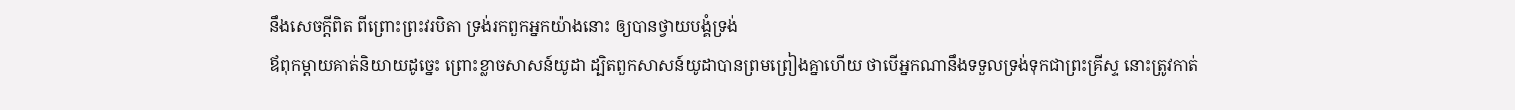នឹងសេចក្ដីពិត ពីព្រោះព្រះវរបិតា ទ្រង់រកពួកអ្នកយ៉ាងនោះ ឲ្យបានថ្វាយបង្គំទ្រង់
ឪពុកម្តាយគាត់និយាយដូច្នេះ ព្រោះខ្លាចសាសន៍យូដា ដ្បិតពួកសាសន៍យូដាបានព្រមព្រៀងគ្នាហើយ ថាបើអ្នកណានឹងទទួលទ្រង់ទុកជាព្រះគ្រីស្ទ នោះត្រូវកាត់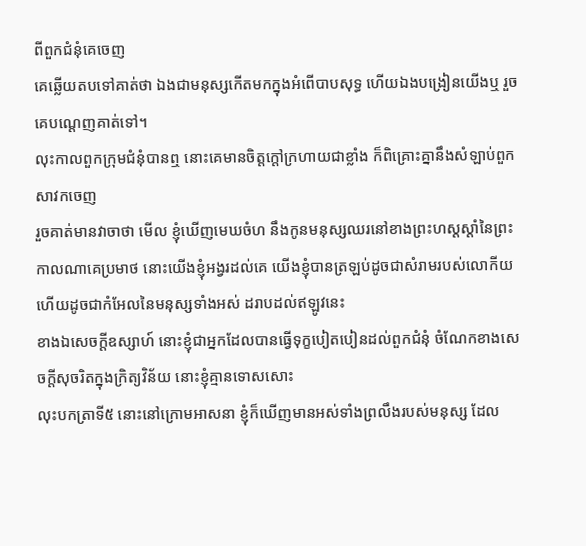ពីពួកជំនុំគេចេញ
គេឆ្លើយតបទៅគាត់ថា ឯងជាមនុស្សកើតមកក្នុងអំពើបាបសុទ្ធ ហើយឯងបង្រៀនយើងឬ រួចគេបណ្តេញគាត់ទៅ។
លុះកាលពួកក្រុមជំនុំបានឮ នោះគេមានចិត្តក្តៅក្រហាយជាខ្លាំង ក៏ពិគ្រោះគ្នានឹងសំឡាប់ពួកសាវកចេញ
រួចគាត់មានវាចាថា មើល ខ្ញុំឃើញមេឃចំហ នឹងកូនមនុស្សឈរនៅខាងព្រះហស្តស្តាំនៃព្រះ
កាលណាគេប្រមាថ នោះយើងខ្ញុំអង្វរដល់គេ យើងខ្ញុំបានត្រឡប់ដូចជាសំរាមរបស់លោកីយ ហើយដូចជាកំអែលនៃមនុស្សទាំងអស់ ដរាបដល់ឥឡូវនេះ
ខាងឯសេចក្ដីឧស្សាហ៍ នោះខ្ញុំជាអ្នកដែលបានធ្វើទុក្ខបៀតបៀនដល់ពួកជំនុំ ចំណែកខាងសេចក្ដីសុចរិតក្នុងក្រិត្យវិន័យ នោះខ្ញុំគ្មានទោសសោះ
លុះបកត្រាទី៥ នោះនៅក្រោមអាសនា ខ្ញុំក៏ឃើញមានអស់ទាំងព្រលឹងរបស់មនុស្ស ដែល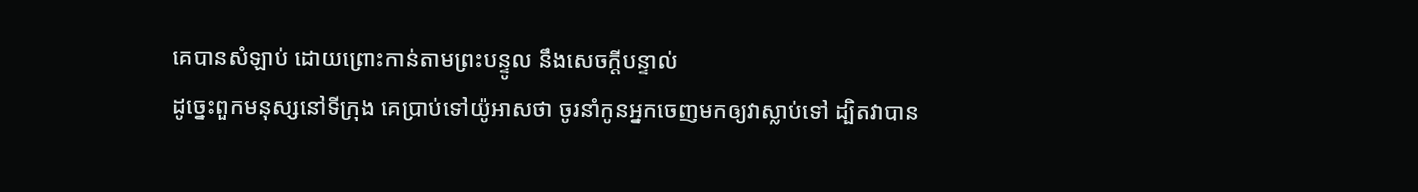គេបានសំឡាប់ ដោយព្រោះកាន់តាមព្រះបន្ទូល នឹងសេចក្ដីបន្ទាល់
ដូច្នេះពួកមនុស្សនៅទីក្រុង គេប្រាប់ទៅយ៉ូអាសថា ចូរនាំកូនអ្នកចេញមកឲ្យវាស្លាប់ទៅ ដ្បិតវាបាន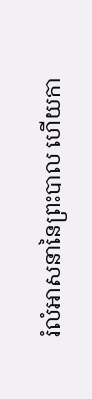រំលំអាសនានៃព្រះបាល ហើយកា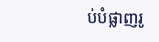ប់បំផ្លាញរូ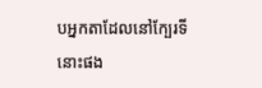បអ្នកតាដែលនៅក្បែរទីនោះផង